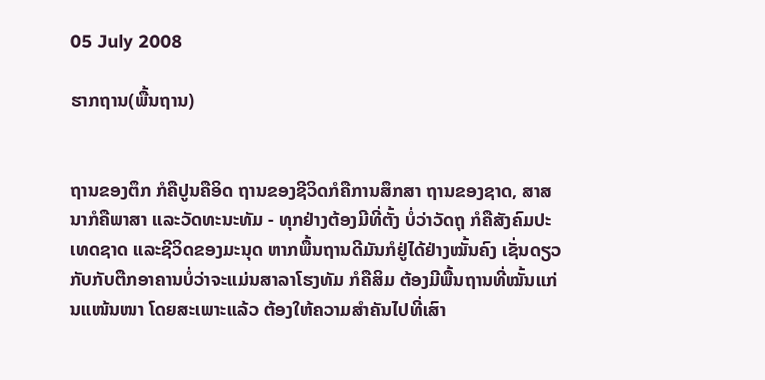05 July 2008

ຮາກຖານ(ພື້ນຖານ)


ຖານຂອງຕຶກ ກໍຄືປູນຄືອິດ ຖານຂອງຊີວິດກໍຄືການສຶກສາ ຖານຂອງຊາດ, ສາສນາກໍຄືພາສາ ແລະວັດທະນະທັມ - ທຸກຢ່າງຕ້ອງມີທີ່ຕັ້ງ ບໍ່ວ່າວັດຖຸ ກໍຄືສັງຄົມປະເທດຊາດ ແລະຊີວິດຂອງມະນຸດ ຫາກພື້ນຖານດີມັນກໍຢູ່ໄດ້ຢ່າງໝັ້ນຄົງ ເຊັ່ນດຽວກັບກັບຕືກອາຄານບໍ່ວ່າຈະແມ່ນສາລາໂຮງທັມ ກໍຄືສິມ ຕ້ອງມີພື້ນຖານທີ່ໝັ້ນແກ່ນແໜ້ນໜາ ໂດຍສະເພາະແລ້ວ ຕ້ອງໃຫ້ຄວາມສຳຄັນໄປທີ່ເສົາ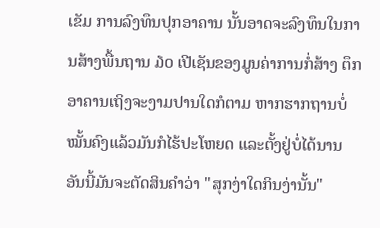ເຂັມ ການລົງທຶນປຸກອາຄານ ນັ້ນອາດຈະລົງທຶນໃນການສ້າງພື້ນຖານ ໓໐ ເປີເຊັນຂອງມູນຄ່າການກໍ່ສ້າງ ຕຶກອາຄານເຖິງຈະງາມປານໃດກໍຕາມ ຫາກຮາກຖານບໍ່ໝັ້ນຄົງແລ້ວມັນກໍໄຮ້ປະໂຫຍດ ແລະຕັ້ງຢູ່ບໍ່ໄດ້ນານ ອັນນີ້ມັນຈະຕັດສິນຄຳວ່າ "ສຸກງ່າໃດກິນງ່ານັ້ນ"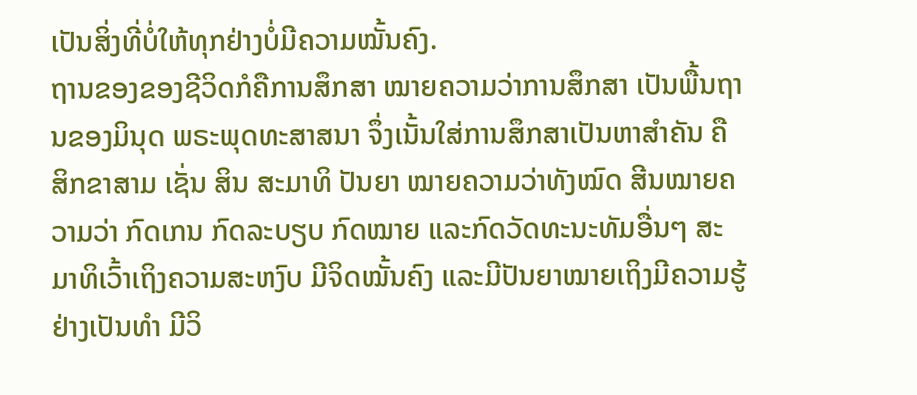ເປັນສິ່ງທີ່ບໍ່ໃຫ້ທຸກຢ່າງບໍ່ມີຄວາມໝັ້ນຄົງ.
ຖານຂອງຂອງຊີວິດກໍຄືການສຶກສາ ໝາຍຄວາມວ່າການສຶກສາ ເປັນພື້ນຖານຂອງມິນຸດ ພຣະພຸດທະສາສນາ ຈຶ່ງເນັ້ນໃສ່ການສຶກສາເປັນຫາສຳຄັນ ຄື ສິກຂາສາມ ເຊັ່ນ ສິນ ສະມາທິ ປັນຍາ ໝາຍຄວາມວ່າທັງໝົດ ສີນໝາຍຄວາມວ່າ ກົດເກນ ກົດລະບຽບ ກົດໝາຍ ແລະກົດວັດທະນະທັມອື່ນໆ ສະມາທິເວົ້າເຖິງຄວາມສະຫງົບ ມີຈິດໝັ້ນຄົງ ແລະມີປັນຍາໝາຍເຖິງມີຄວາມຮູ້ຢ່າງເປັນທຳ ມີວິ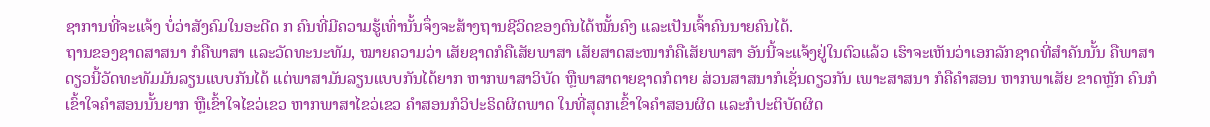ຊາການທີ່ຈະແຈ້ງ ບໍ່ວ່າສັງຄົມໃນອະດີດ ກ ຄົນທີ່ມີຄວາມຮູ້ເທົ່ານັ້ນຈຶ່ງຈະສ້າງຖານຊີວິດຂອງຕົນໄດ້ໝັ້ນຄົງ ແລະເປັນເຈົ້າຄົນນາຍຄົນໄດ້.
ຖານຂອງຊາດສາສນາ ກໍຄືພາສາ ແລະວັດທະນະທັມ, ໝາຍຄວາມວ່າ ເສັຍຊາດກໍຄືເສັຍພາສາ ເສັຍສາດສະໜາກໍຄືເສັຍພາສາ ອັນນີ້ຈະແຈ້ງຢູ່ໃນຕົວແລ້ວ ເຮົາຈະເຫັນວ່າເອກລັກຊາດທີ່ສຳຄັນນັ້ນ ຄືພາສາ ດຽວນີ້ວັດທະທັມມັນລຽນແບບກັນໄດ້ ແຕ່ພາສາມັນລຽນແບບກັນໄດ້ຍາກ ຫາກພາສາວິບັດ ຫຼືພາສາຕາຍຊາດກໍຕາຍ ສ່ວນສາສນາກໍເຊັ່ນດຽວກັນ ເພາະສາສນາ ກໍຄືຄຳສອນ ຫາກພາເສັຍ ຂາດຫຼັກ ຄົນກໍເຂົ້າໃຈຄຳສອນນັ້ນຍາກ ຫຼືເຂົ້າໃຈໄຂວ່ເຂວ ຫາກພາສາໄຂວ່ເຂວ ຄຳສອນກໍວິປະຣິດຜິດພາດ ໃນທີ່ສຸດກເຂົ້າໃຈຄຳສອນຜິດ ແລະກໍປະຕິບັດຜິດ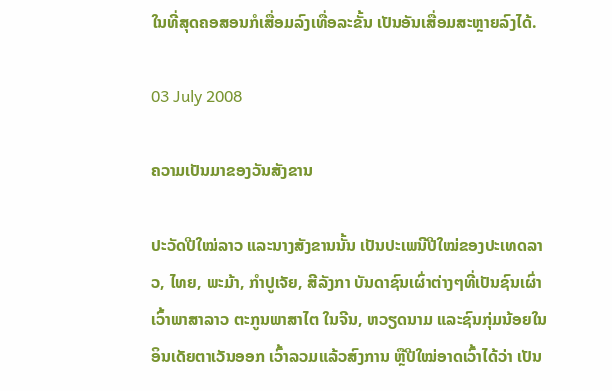ໃນທີ່ສຸດຄອສອນກໍເສື່ອມລົງເທື່ອລະຂັ້ນ ເປັນອັນເສື່ອມສະຫຼາຍລົງໄດ້.

03 July 2008

ຄວາມເປັນມາຂອງວັນສັງຂານ

ປະວັດປີໃໝ່ລາວ ແລະນາງສັງຂານນັ້ນ ເປັນປະເພນີປີໃໝ່ຂອງປະເທດລາວ, ໄທຍ, ພະມ້າ, ກຳປູເຈັຍ, ສີລັງກາ ບັນດາຊົນເຜົ່າຕ່າງໆທີ່ເປັນຊົນເຜົ່າເວົ້າພາສາລາວ ຕະກູນພາສາໄຕ ໃນຈີນ, ຫວຽດນາມ ແລະຊົນກຸ່ມນ້ອຍໃນອິນເດັຍຕາເວັນອອກ ເວົ້າລວມແລ້ວສົງການ ຫຼືປີໃໝ່ອາດເວົ້າໄດ້ວ່າ ເປັນ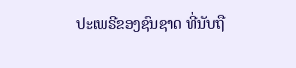ປະເພຣີຂອງຊົນຊາດ ທີ່ນັບຖື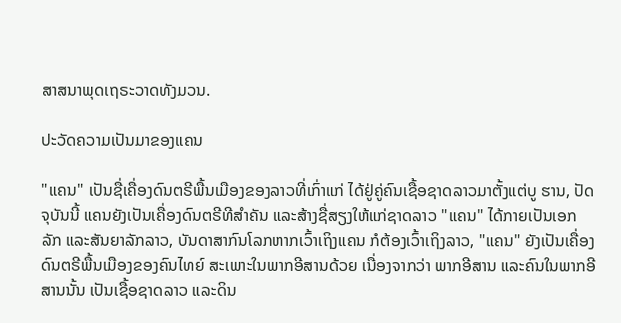ສາສນາພຸດເຖຣະວາດທັງມວນ.

ປະວັດຄວາມເປັນມາຂອງແຄນ

"ແຄນ" ເປັນຊື່ເຄື່ອງດົນຕຣີພື້ນເມືອງຂອງລາວທີ່ເກົ່າແກ່ ໄດ້ຢູ່ຄູ່ຄົນເຊື້ອຊາດລາວມາຕັ້ງແຕ່ບູ ຮານ, ປັດຈຸບັນນີ້ ແຄນຍັງເປັນເຄື່ອງດົນຕຣີທີສຳຄັນ ແລະສ້າງຊື່ສຽງໃຫ້ແກ່ຊາດລາວ "ແຄນ" ໄດ້ກາຍເປັນເອກລັກ ແລະສັນຍາລັກລາວ, ບັນດາສາກົນໂລກຫາກເວົ້າເຖິງແຄນ ກໍຕ້ອງເວົ້າເຖິງລາວ, "ແຄນ" ຍັງເປັນເຄື່ອງດົນຕຣີພື້ນເມືອງຂອງຄົນໄທຍ໌ ສະເພາະໃນພາກອີສານດ້ວຍ ເນື່ອງຈາກວ່າ ພາກອີສານ ແລະຄົນໃນພາກອີສານນັ້ນ ເປັນເຊື້ອຊາດລາວ ແລະດິນ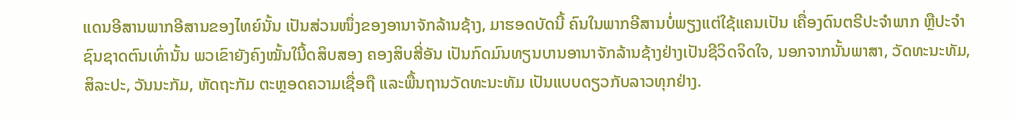ແດນອີສານພາກອີສານຂອງໄທຍ໌ນັ້ນ ເປັນສ່ວນໜຶ່ງຂອງອານາຈັກລ້ານຊ້າງ, ມາຮອດບັດນີ້ ຄົນໃນພາກອີສານບໍ່ພຽງແຕ່ໃຊ້ແຄນເປັນ ເຄື່ອງດົນຕຣີປະຈຳພາກ ຫືຼປະຈຳຊົນຊາດຕົນເທົ່ານັ້ນ ພວເຂົາຍັງຄົງໝັ້ນໃນີ້ດສິບສອງ ຄອງສິບສີ່ອັນ ເປັນກົດມົນທຽນບານອານາຈັກລ້ານຊ້າງຢ່າງເປັນຊີວິດຈິດໃຈ, ນອກຈາກນັ້ນພາສາ, ວັດທະນະທັມ, ສິລະປະ, ວັນນະກັມ, ຫັດຖະກັມ ຕະຫຼອດຄວາມເຊື່ອຖື ແລະພື້ນຖານວັດທະນະທັມ ເປັນແບບດຽວກັບລາວທຸກຢ່າງ.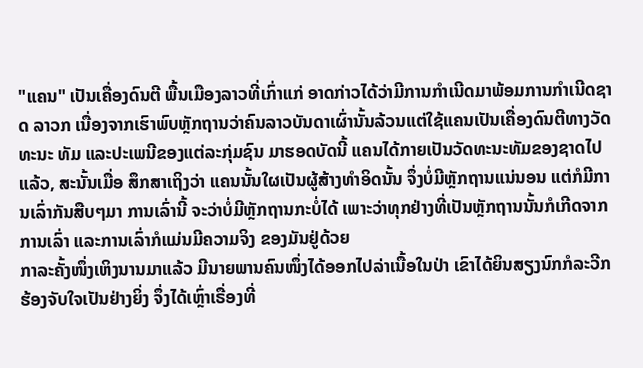"ແຄນ" ເປັນເຄື່ອງດົນຕີ ພື້ນເມືອງລາວທີ່ເກົ່າແກ່ ອາດກ່າວໄດ້ວ່າມີການກຳເນີດມາພ້ອມການກຳເນີດຊາດ ລາວກ ເນື່ອງຈາກເຮົາພົບຫຼັກຖານວ່າຄົນລາວບັນດາເຜົ່ານັ້ນລ້ວນແຕ່ໃຊ້ແຄນເປັນເຄື່ອງດົນຕີທາງວັດທະນະ ທັມ ແລະປະເພນີຂອງແຕ່ລະກຸ່ມຊົນ ມາຮອດບັດນີ້ ແຄນໄດ້ກາຍເປັນວັດທະນະທັມຂອງຊາດໄປແລ້ວ, ສະນັ້ນເມື່ອ ສຶກສາເຖິງວ່າ ແຄນນັ້ນໃຜເປັນຜູ້ສ້າງທຳອິດນັ້ນ ຈຶ່ງບໍ່ມີຫຼັກຖານແນ່ນອນ ແຕ່ກໍມີການເລົ່າກັນສືບໆມາ ການເລົ່ານີ້ ຈະວ່າບໍ່ມີຫຼັກຖານກະບໍ່ໄດ້ ເພາະວ່າທຸກຢ່າງທີ່ເປັນຫຼັກຖານນັ້ນກໍເກີດຈາກການເລົ່າ ແລະການເລົ່າກໍແມ່ນມີຄວາມຈິງ ຂອງມັນຢູ່ດ້ວຍ
ກາລະຄັ້ງໜຶ່ງເຫິງນານມາແລ້ວ ມີນາຍພານຄົນໜຶ່ງໄດ້ອອກໄປລ່າເນື້ອໃນປ່າ ເຂົາໄດ້ຍິນສຽງນົກກໍລະວີກ ຮ້ອງຈັບໃຈເປັນຢ່າງຍິ່ງ ຈຶ່ງໄດ້ເຫຼົ່າເຣື່ອງທີ່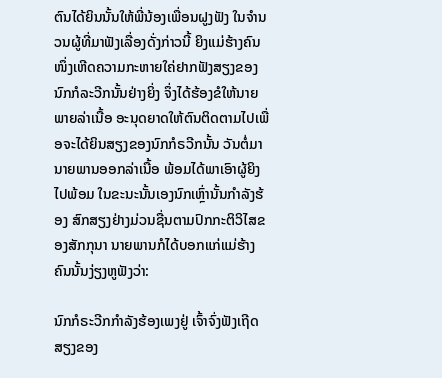ຕົນໄດ້ຍິນນັ້ນໃຫ້ພີ່ນ້ອງເພື່ອນຝູງຟັງ ໃນຈຳນວນຜູ້ທີ່ມາຟັງເລື່ອງດັ່ງກ່າວນີ້ ຍິງແມ່ຮ້າງຄົນໜຶ່ງເຫີດຄວາມກະຫາຍໃຄ່ຢາກຟັງສຽງຂອງນົກກໍລະວີກນັ້ນຢ່າງຍິ່ງ ຈຶ່ງໄດ້ຮ້ອງຂໍໃຫ້ນາຍພາຍລ່າເນື້ອ ອະນຸດຍາດໃຫ້ຕົນຕິດຕາມໄປເພື່ອຈະໄດ້ຍິນສຽງຂອງນົກກໍຣວີກນັ້ນ ວັນຕໍ່ມານາຍພານອອກລ່າເນື້ອ ພ້ອມໄດ້ພາເອົາຜູ້ຍິງໄປພ້ອມ ໃນຂະນະນັ້ນເອງນົກເຫຼົ່ານັ້ນກຳລັງຮ້ອງ ສົກສຽງຢ່າງມ່ວນຊື່ນຕາມປົກກະຕິວິໄສຂອງສັກກຸນາ ນາຍພານກໍໄດ້ບອກແກ່ແມ່ຮ້າງຄົນນັ້ນງ່ຽງຫູຟັງວ່າ:

ນົກກໍຣະວີກກຳລັງຮ້ອງເພງຢູ່ ເຈົ້າຈົ່ງຟັງເຖີດ ສຽງຂອງ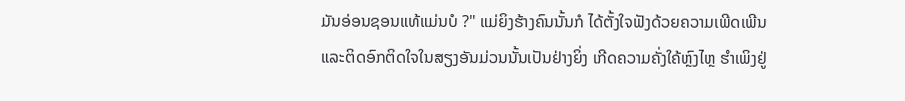ມັນອ່ອນຊອນແທ້ແມ່ນບໍ ?" ແມ່ຍິງຮ້າງຄົນນັ້ນກໍ ໄດ້ຕັ້ງໃຈຟັງດ້ວຍຄວາມເພີດເພີນ ແລະຕິດອົກຕິດໃຈໃນສຽງອັນມ່ວນນັ້ນເປັນຢ່າງຍິ່ງ ເກີດຄວາມຄັ່ງໃຄ້ຫຼົງໄຫຼ ຮຳເພິງຢູ່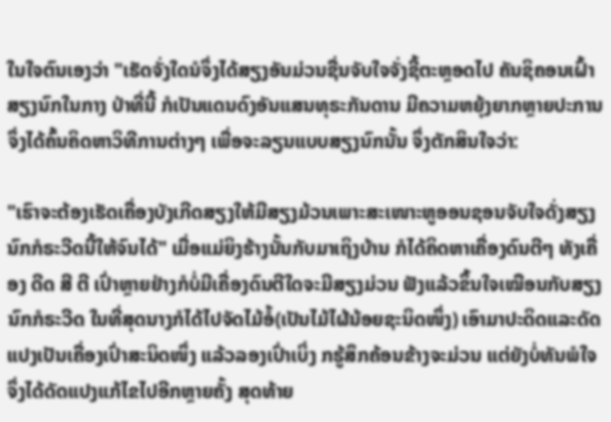ໃນໃຈຕົນເອງວ່າ "ເຮັດຈັ່ງໃດນໍຈຶ່ງໄດ້ສຽງອັນມ່ວນຊື່ນຈັບໃຈຈັ່ງຊີ້ຕະຫຼອດໄປ ຄັນຊິຄອນເຝົ້າສຽງນົກໃນກາງ ປ່າທີ່ນີ້ ກໍເປັນແດນດົງອັນແສນທຸຣະກັນດານ ມີຄວາມຫຍຸ້ງຍາກຫຼາຍປະການ ຈຶ່ງໄດ້ຄົ້ນຄິດຫາວິທີການຕ່າງໆ ເພື່ອຈະລຽນແບບສຽງນົກນັ້ນ ຈຶ່ງຕັກສິນໃຈວ່າ:

"ເຮົາຈະຕ້ອງເຮັດເຄື່ອງບັງເກີດສຽງໃຫ້ມີສຽງມ້ວນເພາະສະເໜາະຫູອອນຊອນຈັບໃຈດັ່ງສຽງນົກກໍຣະວີດນີ້ໃຫ້ຈົນໄດ້" ເມື່ອແມ່ຍິງຮ້າງນັ້ນກັບມາເຖິງບ້ານ ກໍໄດ້ຄິດຫາເຄື່ອງດົນຕີໆ ທັງເຄື່ອງ ດີດ ສີ ຕີ ເປົ່າຫຼາຍຢ່າງກໍບໍ່ມີເຄື່ອງດົນຕີໃດຈະມີສຽງມ່ວນ ຟັງແລ້ວຂຶ້ນໃຈເໝືອນກັບສຽງນົກກໍຣະວີດ ໃນທີ່ສຸດນາງກໍໄດ້ໄປຈັດໄມ້ອ້ໍ(ເປັນໄມ້ໄຜ້ນ້ອຍຊະນິດໜຶ່ງ) ເອົາມາປະດິດແລະດັດແປງເປັນເຄື່ອງເປົ່າສະນິດໜຶ່ງ ແລ້ວລອງເປົ່າເບິ່ງ ກຮູ້ສຶກຄ້ອນຂ້າງຈະມ່ວນ ແຕ່ຍັງບໍ່ທັນພໍໃຈຈຶ່ງໄດ້ດັດແປງແກ້ໄຂໄປອີກຫຼາຍຄັ້ງ ສຸດທ້າຍ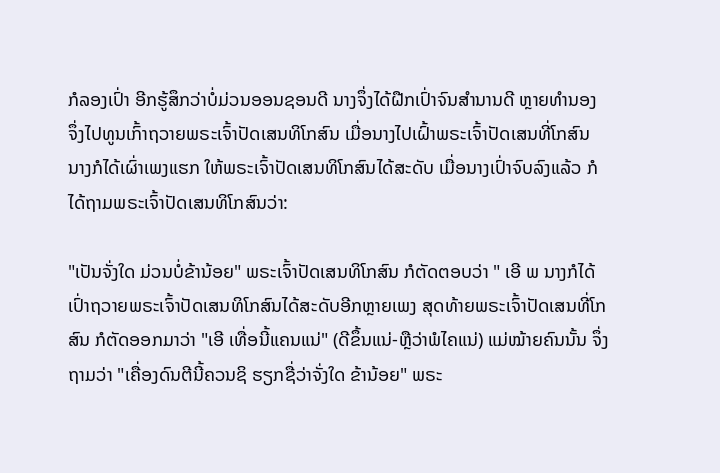ກໍລອງເປົ່າ ອີກຮູ້ສຶກວ່າບໍ່ມ່ວນອອນຊອນດີ ນາງຈຶ່ງໄດ້ຝືກເປົ່າຈົນສຳນານດີ ຫຼາຍທຳນອງ ຈຶ່ງໄປທູນເກົ້າຖວາຍພຣະເຈົ້າປັດເສນທິໂກສົນ ເມື່ອນາງໄປເຝົ້າພຣະເຈົ້າປັດເສນທີ່ໂກສົນ ນາງກໍໄດ້ເຜົ່າເພງແຮກ ໃຫ້ພຣະເຈົ້າປັດເສນທິໂກສົນໄດ້ສະດັບ ເມື່ອນາງເປົ່າຈົບລົງແລ້ວ ກໍໄດ້ຖາມພຣະເຈົ້າປັດເສນທິໂກສົນວ່າ:

"ເປັນຈັ່ງໃດ ມ່ວນບໍ່ຂ້ານ້ອຍ" ພຣະເຈົ້າປັດເສນທິໂກສົນ ກໍຕັດຕອບວ່າ " ເອີ ພ ນາງກໍໄດ້ເປົ່າຖວາຍພຣະເຈົ້າປັດເສນທິໂກສົນໄດ້ສະດັບອີກຫຼາຍເພງ ສຸດທ້າຍພຣະເຈົ້າປັດເສນທີ່ໂກສົນ ກໍຕັດອອກມາວ່າ "ເອີ ເທື່ອນີ້ແຄນແນ່" (ດີຂຶ້ນແນ່-ຫຼືວ່າພໍໄຄແນ່) ແມ່ໝ້າຍຄົນນັ້ນ ຈຶ່ງຖາມວ່າ "ເຄື່ອງດົນຕີນີ້ຄວນຊິ ຮຽກຊື່ວ່າຈັ່ງໃດ ຂ້ານ້ອຍ" ພຣະ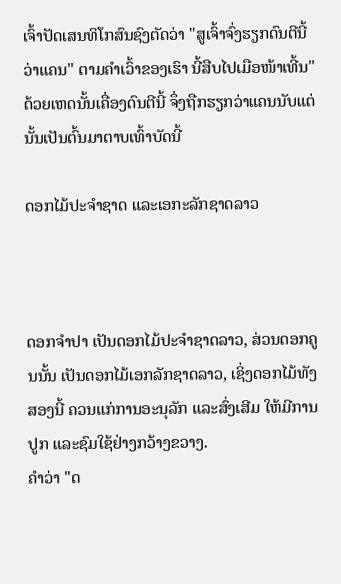ເຈົ້າປັດເສນທິໂກສົນຊົງຕັດວ່າ "ສູເຈົ້າຈົ່ງຮຽກດົນຕີນີ້ວ່າແຄນ" ຕາມຄຳເວົ້າຂອງເຮົາ ນີ້ສືບໄປເມືອໜ້າເທີ້ນ" ດ້ວຍເຫດນັ້ນເຄື່ອງດົນຕີນີ້ ຈຶ່ງຖືກຮຽກວ່າແຄນນັບແຕ່ນັ້ນເປັນຕົ້ນມາຕາບເທົ້າບັດນີ້

ດອກໄມ້ປະຈຳຊາດ ແລະເອກະລັກຊາດລາວ



ດອກຈຳປາ ເປັນດອກໄມ້ປະຈຳຊາດລາວ, ສ່ວນດອກຄູນນັ້ນ ເປັນດອກໄມ້ເອກລັກຊາດລາວ, ເຊິ່ງດອກໄມ້ທັງສອງນີ້ ຄວນແກ່ການອະນຸລັກ ແລະສົ່ງເສີມ ໃຫ້ມີການປູກ ແລະຊົມໃຊ້ຢ່າງກວ້າງຂວາງ.
ຄຳວ່າ "ດ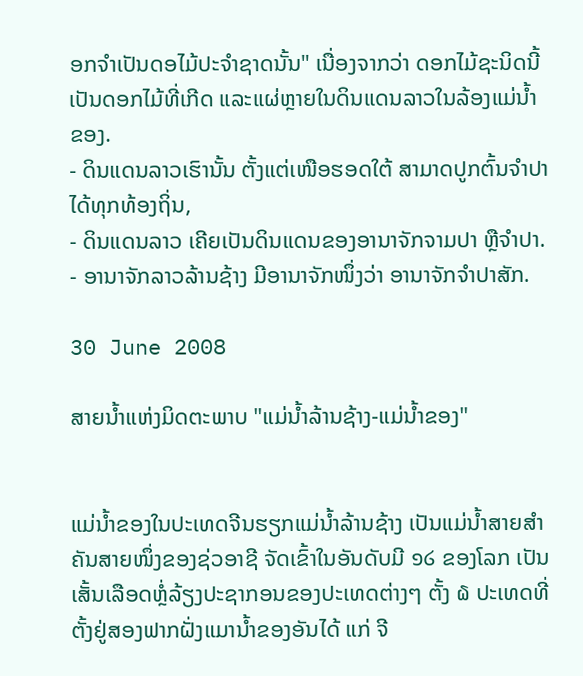ອກຈຳເປັນດອໄມ້ປະຈຳຊາດນັ້ນ" ເນື່ອງຈາກວ່າ ດອກໄມ້ຊະນິດນີ້ ເປັນດອກໄມ້ທີ່ເກີດ ແລະແຜ່ຫຼາຍໃນດິນແດນລາວໃນລ້ອງແມ່ນໍ້າຂອງ.
- ດິນແດນລາວເຮົານັ້ນ ຕັ້ງແຕ່ເໜືອຮອດໃຕ້ ສາມາດປູກຕົ້ນຈຳປາໄດ້ທຸກທ້ອງຖິ່ນ,
- ດິນແດນລາວ ເຄີຍເປັນດິນແດນຂອງອານາຈັກຈາມປາ ຫຼືຈຳປາ.
- ອານາຈັກລາວລ້ານຊ້າງ ມີອານາຈັກໜຶ່ງວ່າ ອານາຈັກຈຳປາສັກ.

30 June 2008

ສາຍນ້ຳແຫ່ງມິດຕະພາບ "ແມ່ນ້ຳລ້ານຊ້າງ-ແມ່ນ້ຳຂອງ"


ແມ່ນ້ຳຂອງໃນປະເທດຈີນຮຽກແມ່ນ້ຳລ້ານຊ້າງ ເປັນແມ່ນ້ຳສາຍສຳຄັນສາຍໜຶ່ງຂອງຊ່ວອາຊີ ຈັດເຂົ້າໃນອັນດັບມີ ໑໒ ຂອງໂລກ ເປັນເສັ້ນເລືອດຫຼໍ່ລ້ຽງປະຊາກອນຂອງປະເທດຕ່າງໆ ຕັ້ງ ໖ ປະເທດທີ່ຕັ້ງຢູ່ສອງຟາກຝັ່ງແມານ້ຳຂອງອັນໄດ້ ແກ່ ຈີ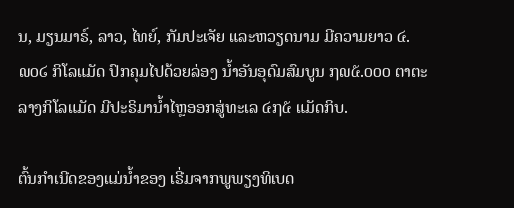ນ, ມຽນມາຣ໌, ລາວ, ໄທຍ໌, ກັມປະເຈັຍ ແລະຫວຽດນາມ ມີຄວາມຍາວ ໔.໙໐໒ ກິໂລແມັດ ປົກຄຸມໄປດ້ວຍລ່ອງ ນ້ຳອັນອຸດົມສົມບູນ ໗໙໕.໐໐໐ ຕາຕະລາງກິໂລແມັດ ມີປະຣິມານ້ຳໄຫຼອອກສູ່ທະເລ ໔໗໕ ແມັດກິບ.

ຕົ້ນກຳເນີດຂອງແມ່ນ້ຳຂອງ ເຣີ່ມຈາກພູພຽງທິເບດ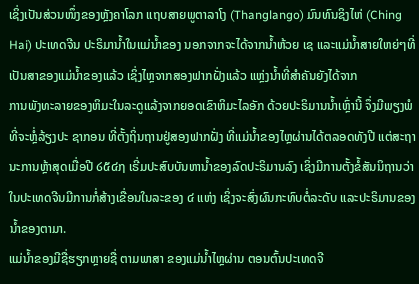ເຊິ່ງເປັນສ່ວນໜຶ່ງຂອງຫຼັງຄາໂລກ ແຖບສາຍພູຕາລາໂງ (Thanglango) ມົນທົນຊິງໄຫ່ (Ching Hai) ປະເທດຈີນ ປະຣິມານ້ຳໃນແມ່ນ້ຳຂອງ ນອກຈາກຈະໄດ້ຈາກນ້ຳຫ້ວຍ ເຊ ແລະແມ່ນ້ຳສາຍໃຫຍ່ໆທີ່ເປັນສາຂອງແມ່ນ້ຳຂອງແລ້ວ ເຊິ່ງໄຫຼຈາກສອງຟາກຝັ່ງແລ້ວ ແຫຼ່ງນ້ຳທີ່ສຳຄັນຍັງໄດ້ຈາກ
ການພັງທະລາຍຂອງຫິມະໃນລະດູແລ້ງຈາກຍອດເຂົາຫິມະໄລອັກ ດ້ວຍປະຣິມານນ້ຳເຫຼົ່ານີ້ ຈຶ່ງມີພຽງພໍທີ່ຈະຫຼໍ່ລ້ຽງປະ ຊາກອນ ທີ່ຕັ້ງຖິ່ນຖານຢູ່ສອງຟາກຝັ່ງ ທີ່ແມ່ນ້ຳຂອງໄຫຼຜ່ານໄດ້ຕລອດທັງປີ ແຕ່ສະຖານະການຫຼ້າສຸດເມື່ອປີ ໒໕໔໗ ເຣີ່ມປະສົບບັນຫານ້ຳຂອງລົດປະຣິມານລົງ ເຊິ່ງມີການຕັ້ງຂໍ້ສັນນິຖານວ່າ ໃນປະເທດຈີນມີການກໍ່ສ້າງເຂື່ອນໃນລະຂອງ ໔ ແຫ່ງ ເຊິ່ງຈະສົ່ງຜົນກະທົບຕໍ່ລະດັບ ແລະປະຣິມານຂອງນ້ຳຂອງຕາມາ.
ແມ່ນ້ຳຂອງມີຊື່ຮຽກຫຼາຍຊື່ ຕາມພາສາ ຂອງແມ່ນ້ຳໄຫຼຜ່ານ ຕອນຕົ້ນປະເທດຈີ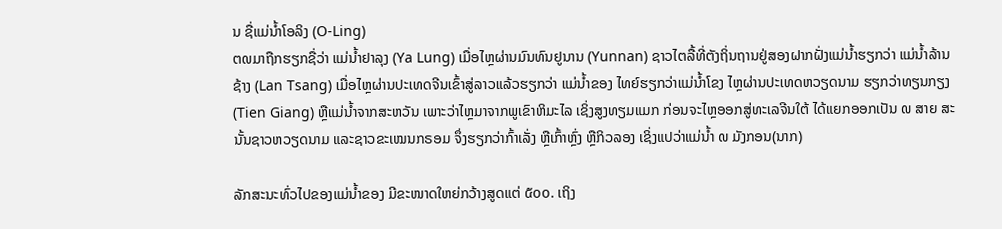ນ ຊື່ແມ່ນ້ຳໂອລິງ (O-Ling)
ຕ໙ມາຖືກຮຽກຊື່ວ່າ ແມ່ນ້ຳຢາລຸງ (Ya Lung) ເມື່ອໄຫຼຜ່ານມົນທົນຢູນານ (Yunnan) ຊາວໄຕລື້ທີ່ຕັງຖິ່ນຖານຢູ່ສອງຝາກຝັ່ງແມ່ນ້ຳຮຽກວ່າ ແມ່ນ້ຳລ້ານຊ້າງ (Lan Tsang) ເມື່ອໄຫຼຜ່ານປະເທດຈີນເຂົ້າສູ່ລາວແລ້ວຮຽກວ່າ ແມ່ນ້ຳຂອງ ໄທຍ໌ຮຽກວ່າແມ່ນ້ຳໂຂງ ໄຫຼຜ່ານປະເທດຫວຽດນາມ ຮຽກວ່າທຽນກຽງ (Tien Giang) ຫຼືແມ່ນ້ຳຈາກສະຫວັນ ເພາະວ່າໄຫຼມາຈາກພູເຂົາຫິມະໄລ ເຊິ່ງສູງທຽມແມກ ກ່ອນຈະໄຫຼອອກສູ່ທະເລຈີນໃຕ້ ໄດ້ແຍກອອກເປັນ ໙ ສາຍ ສະນັ້ນຊາວຫວຽດນາມ ແລະຊາວຂະເໝນກຣອມ ຈຶ່ງຮຽກວ່າກົ້າເລັ່ງ ຫຼືເກົ້າຫຼົ່ງ ຫຼືກິວລອງ ເຊິ່ງແປວ່າແມ່ນ້ຳ ໙ ມັງກອນ(ນາກ)

ລັກສະນະທົ່ວໄປຂອງແມ່ນ້ຳຂອງ ມີຂະໜາດໃຫຍ່ກວ້າງສູດແຕ່ ໕໐໐. ເຖິງ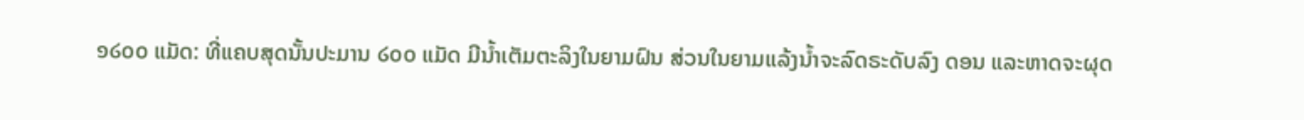໑໒໐໐ ແມັດ: ທີ່ແຄບສຸດນັ້ນປະມານ ໒໐໐ ແມັດ ມີນ້ຳເຕັມຕະລິງໃນຍາມຝົນ ສ່ວນໃນຍາມແລ້ງນ້ຳຈະລົດຣະດັບລົງ ດອນ ແລະຫາດຈະຜຸດ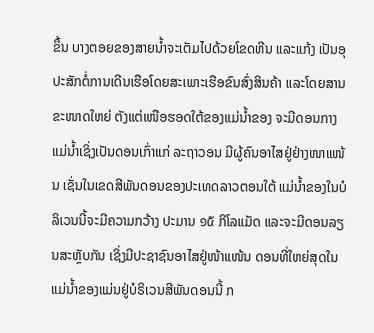ຂຶ້ນ ບາງຕອຍຂອງສາຍນ້ຳຈະເຕັມໄປດ້ວຍໂຂດຫີນ ແລະແກ້ງ ເປັນອຸປະສັກຕໍ່ການເດີນເຮືອໂດຍສະເພາະເຮືອຂົນສົ່ງສິນຄ້າ ແລະໂດຍສານຂະໜາດໃຫຍ່ ຕັງແຕ່ເໜືອຮອດໃຕ້ຂອງແມ່ນ້ຳຂອງ ຈະມີດອນກາງແມ່ນ້ຳເຊິ່ງເປັນດອນເກົ່າແກ່ ລະຖາວອນ ມີຜູ້ຄົນອາໄສຢູ່ຢ່າງໜາແໜ້ນ ເຊັ່ນໃນເຂດສີພັນດອນຂອງປະເທດລາວຕອນໃຕ້ ແມ່ນ້ຳຂອງໃນບໍລິເວນນີ້ຈະມີຄວາມກວ້າງ ປະມານ ໑໕ ກິໂລແມັດ ແລະຈະມີດອນລຽນສະຫັຼບກັນ ເຊິ່ງມີປະຊາຊົນອາໄສຢູ່ໜ້າແໜ້ນ ດອນທີ່ໃຫຍ່ສຸດໃນແມ່ນ້ຳຂອງແມ່ນຢູ່ບໍຣິເວນສີພັນດອນນີ້ ກ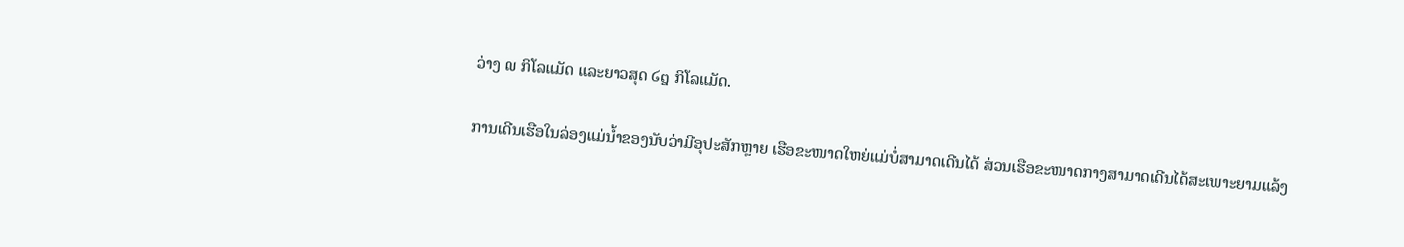ວ່າງ ໙ ກິໂລແມັດ ແລະຍາວສຸດ ໒໘ ກິໂລແມັດ.

ການເດີນເຮືອໃນລ່ອງແມ່ນ້ຳຂອງນັບວ່າມີອຸປະສັກຫຼາຍ ເຮືອຂະໜາດໃຫຍ່ແມ່ບໍ່ສາມາດເດີນໄດ້ ສ່ວນເຮືອຂະໜາດກາງສາມາດເດີນໄດ້ສະເພາະຍາມແລ້ງ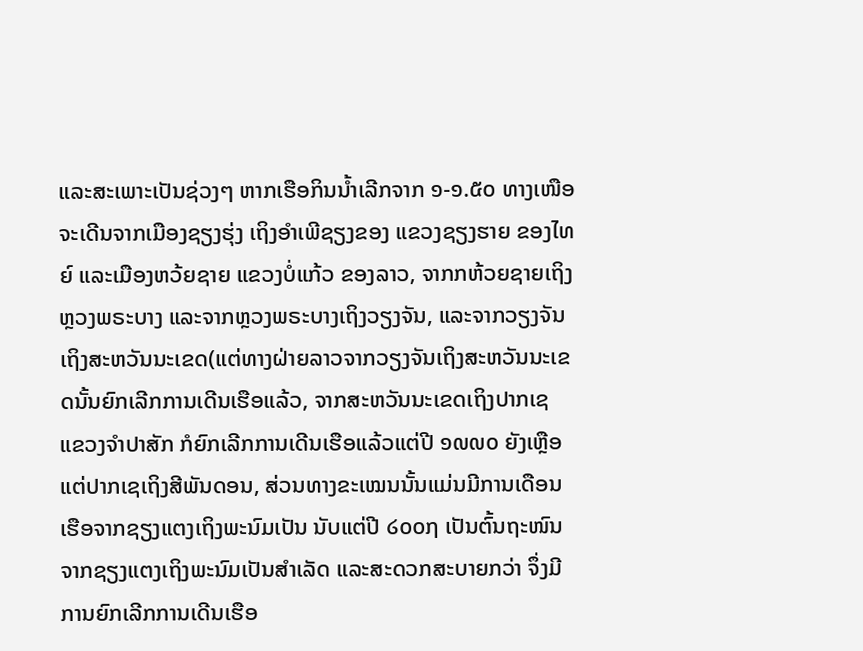ແລະສະເພາະເປັນຊ່ວງໆ ຫາກເຮືອກິນນ້ຳເລີກຈາກ ໑-໑.໕໐ ທາງເໜືອຈະເດີນຈາກເມືອງຊຽງຮຸ່ງ ເຖິງອຳເພີຊຽງຂອງ ແຂວງຊຽງຮາຍ ຂອງໄທຍ໌ ແລະເມືອງຫວ້ຍຊາຍ ແຂວງບໍ່ແກ້ວ ຂອງລາວ, ຈາກກຫ້ວຍຊາຍເຖິງຫຼວງພຣະບາງ ແລະຈາກຫຼວງພຣະບາງເຖິງວຽງຈັນ, ແລະຈາກວຽງຈັນເຖິງສະຫວັນນະເຂດ(ແຕ່ທາງຝ່າຍລາວຈາກວຽງຈັນເຖິງສະຫວັນນະເຂດນັ້ນຍົກເລີກການເດີນເຮືອແລ້ວ, ຈາກສະຫວັນນະເຂດເຖິງປາກເຊ ແຂວງຈຳປາສັກ ກໍຍົກເລີກການເດີນເຮືອແລ້ວແຕ່ປີ ໑໙໙໐ ຍັງເຫຼືອແຕ່ປາກເຊເຖິງສີພັນດອນ, ສ່ວນທາງຂະເໝນນັ້ນແມ່ນມີການເດືອນເຮືອຈາກຊຽງແຕງເຖິງພະນົມເປັນ ນັບແຕ່ປີ ໒໐໐໗ ເປັນຕົ້ນຖະໜົນຈາກຊຽງແຕງເຖິງພະນົມເປັນສຳເລັດ ແລະສະດວກສະບາຍກວ່າ ຈຶ່ງມີການຍົກເລີກການເດີນເຮືອ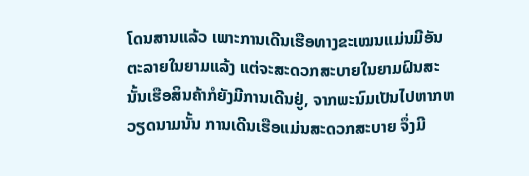ໂດນສານແລ້ວ ເພາະການເດີນເຮືອທາງຂະເໝນແມ່ນມີອັນຕະລາຍໃນຍາມແລ້ງ ແຕ່ຈະສະດວກສະບາຍໃນຍາມຝົນສະນັ້ນເຮືອສິນຄ້າກໍຍັງມີການເດີນຢູ່, ຈາກພະນົມເປັນໄປຫາກຫວຽດນາມນັ້ນ ການເດີນເຮືອແມ່ນສະດວກສະບາຍ ຈຶ່ງມີ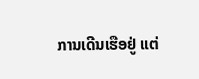ການເດີນເຮືອຢູ່ ແຕ່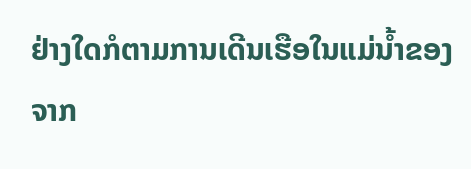ຢ່າງໃດກໍຕາມການເດີນເຮືອໃນແມ່ນ້ຳຂອງຈາກ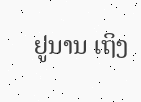ຢູນານ ເຖິງ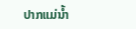ປາກແມ່ນ້ຳ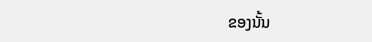ຂອງນັ້ນ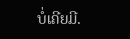ບໍ່ເຄີຍມີ.